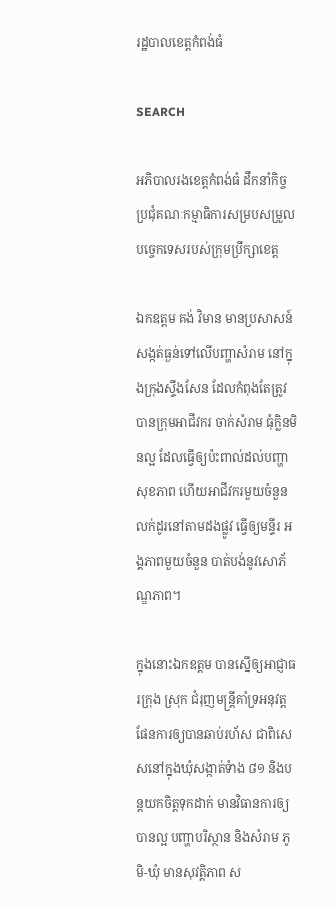រដ្ឋបាលខេត្តកំពង់ធំ

SEARCH

អភិបាលរងខេត្តកំពង់ធំ ដឹកនាំកិច្ចប្រជុំគណៈកម្មាធិការសម្របសម្រួលបច្ចេកទេសរបស់ក្រុមប្រឹក្សាខេត្ត

ឯកឧត្តម គង់ វិមាន មានប្រសាសន៍សង្កត់ធ្ងន់ទៅលើបញ្ហាសំរាម នៅក្នុងក្រុងស្ទឹងសែន ដែលកំពុងតែត្រូវបានក្រុមអាជីវករ ចាក់សំរាម ធុំក្លិនមិនល្អ ដែលធ្វើឲ្យប៉ះពាល់ដល់បញ្ហាសុខភាព ហើយអាជីវករមួយចំនួនលក់ដូរនៅតាមដងផ្លូវ ធ្វើឲ្យមន្ទីរ អង្គភាពមួយចំនួន បាត់បង់នូវសោភ័ណ្ឌភាព។

ក្នុងនោះឯកឧត្តម បានស្នើឲ្យអាជ្ញាធរក្រុង ស្រុក ជំរុញមន្ត្រីគាំទ្រអនុវត្តផែនការឲ្យបានឆាប់រហ័ស ជាពិសេសនៅក្នុងឃុំសង្កាត់ទំាង ៨១ និងបន្តយកចិត្តទុកដាក់ មានវិធានការឲ្យបានល្អ បញ្ហាបរិស្ថាន និងសំរាម ភូមិ-ឃុំ មានសុវត្តិភាព ស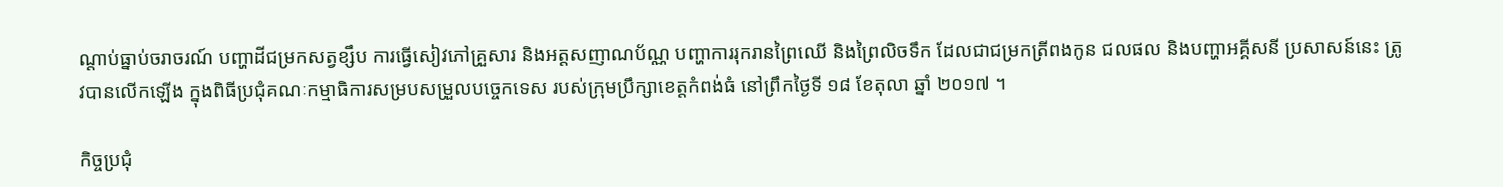ណ្តាប់ធ្នាប់ចរាចរណ៍ បញ្ហាដីជម្រកសត្វខ្សឹប ការធ្វើសៀវភៅគ្រួសារ និងអត្តសញាណប័ណ្ណ បញ្ហាការរុករានព្រៃឈើ និងព្រៃលិចទឹក ដែលជាជម្រកត្រីពងកូន ជលផល និងបញ្ហាអគ្គីសនី ប្រសាសន៍នេះ ត្រូវបានលើកឡើង ក្នុងពិធីប្រជុំគណៈកម្មាធិការសម្របសម្រួលបច្ចេកទេស របស់ក្រុមប្រឹក្សាខេត្តកំពង់ធំ នៅព្រឹកថ្ងៃទី ១៨ ខែតុលា ឆ្នាំ ២០១៧ ។

កិច្ចប្រជុំ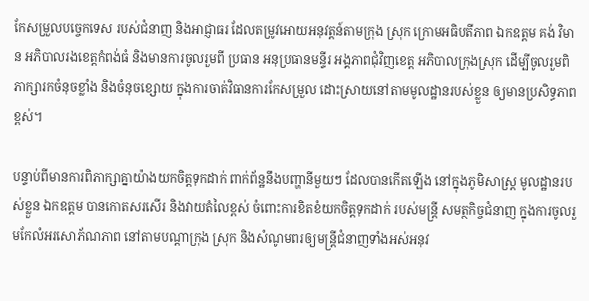កែសម្រួលបច្ចេកទេស របស់ជំនាញ និងអាជ្ញាធរ ដែលតម្រូវអោយអនុវត្តន៍តាមក្រុង ស្រុក ក្រោមអធិបតីភាព ឯកឧត្តម គង់ វិមាន អភិបាលរងខេត្តកំពង់ធំ និងមានការចូលរួមពី ប្រធាន អនុប្រធានមន្ទីរ អង្គភាពជុំវិញខេត្ត អភិបាលក្រុងស្រុក ដើម្បីចូលរួមពិភាក្សារកចំនុចខ្លាំង និងចំនុចខ្សោយ ក្នុងការចាត់វិធានការកែសម្រួល ដោះស្រាយនៅតាមមូលដ្ឋានរបស់ខ្លួន ឲ្យមានប្រសិទ្ធភាពខ្ពស់។

បន្ទាប់ពីមានការពិភាក្សាគ្នាយ៉ាងយកចិត្តទុកដាក់ ពាក់ព័ន្ឋនឹងបញ្ហានីមួយៗ ដែលបានកើតឡើង នៅក្នុងភូមិសាស្រ្ត មូលដ្ឋានរបស់ខ្លួន ឯកឧត្តម បានកោតសរសើរ និងវាយតំលៃខ្ពស់ ចំពោះការខិតខំយកចិត្តទុកដាក់ របស់មន្រ្តី សមត្ថកិច្ចជំនាញ ក្នុងការចូលរួមកែលំអរសោភ័ណភាព នៅតាមបណ្តាក្រុង ស្រុក និងសំណូមពរឲ្យមន្រ្តីជំនាញទាំងអស់អនុវ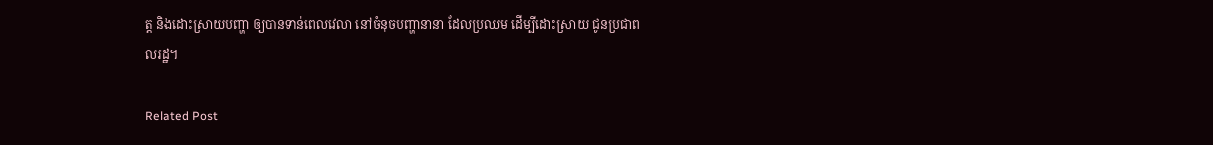ត្ត និងដោះស្រាយបញ្ហា ឲ្យបានទាន់ពេលវេលា នៅចំនុចបញ្ហានានា ដែលប្រឈម ដើម្បីដោះស្រាយ ជូនប្រជាពលរដ្ឋ។

Related Post